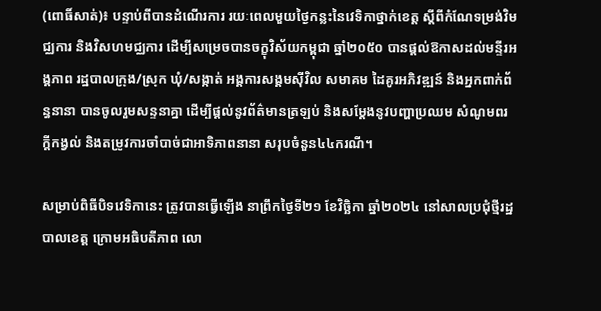(ពោធិ៍សាត់)៖ បន្ទាប់ពីបានដំណើរការ រយៈពេលមួយថ្ងៃកន្លះនៃវេទិកាថ្នាក់ខេត្ត ស្តីពីកំណែទម្រង់វិមជ្ឈការ និងវិសហមជ្ឈការ ដើម្បីសម្រេចបានចក្ខុវិស័យកម្ពុជា ឆ្នាំ២០៥០ បានផ្ដល់ឱកាសដល់មន្ទីរអង្គភាព រដ្ឋបាលក្រុង/ស្រុក ឃុំ/សង្កាត់ អង្គការសង្គមស៊ីវិល សមាគម ដៃគូរអភិវឌ្ឍន៍ និងអ្នកពាក់ព័ន្ធនានា បានចូលរួមសន្ទនាគ្នា ដើម្បីផ្ដល់នូវព័ត៌មានត្រឡប់ និងសម្ដែងនូវបញ្ហាប្រឈម សំណូមពរ ក្ដីកង្វល់ និងតម្រូវការចាំបាច់ជាអាទិភាពនានា សរុបចំនួន៤៤ករណី។

សម្រាប់ពិធីបិទវេទិកានេះ ត្រូវបានធ្វើឡើង នាព្រឹកថ្ងៃទី២១ ខែវិច្ឆិកា ឆ្នាំ២០២៤ នៅសាលប្រជុំថ្មីរដ្ឋបាលខេត្ត ក្រោមអធិបតីភាព លោ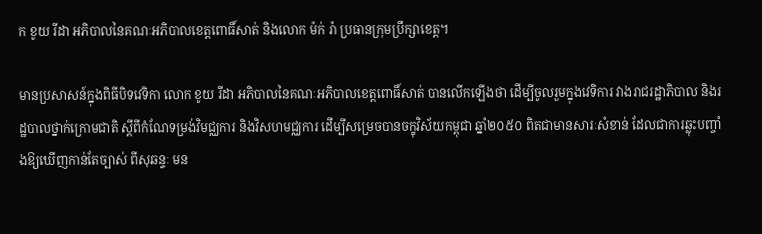ក ខូយ រីដា អភិបាលនៃគណៈអភិបាលខេត្តពោធិ៍សាត់ និងលោក ម៉ក់ រ៉ា ប្រធានក្រុមប្រឹក្សាខេត្ត។

មានប្រសាសន៍ក្នុងពិធីបិទវេទិកា លោក ខូយ រីដា អភិបាលនៃគណៈអភិបាលខេត្តពោធិ៍សាត់ បានលើកឡើងថា ដើម្បីចូលរួមក្នុងវេទិការ វាងរាជរដ្ឋាភិបាល និងរដ្ឋបាលថ្នាក់ក្រោមជាតិ ស្តីពីកំណែទម្រង់វិមជ្ឈការ និងវិសហមជ្ឈការ ដើម្បីសម្រេចបានចក្ខុវិស័យកម្ពុជា ឆ្នាំ២០៥០ ពិតជាមានសារៈសំខាន់ ដែលជាការឆ្លុះបញ្ចាំងឱ្យឃើញកាន់តែច្បាស់ ពីសុឆន្ទៈ មន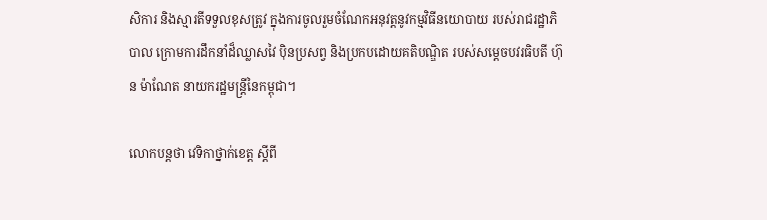សិការ និងស្មារតីទទួលខុសត្រូវ ក្នុងការចូលរួមចំណែកអនុវត្តនូវកម្មវិធីនយោបាយ របស់រាជរដ្ឋាភិបាល ក្រោមការដឹកនាំដ៏ឈ្លាសវៃ ប៉ិនប្រសព្វ និងប្រកបដោយគតិបណ្ឌិត របស់សម្ដេចបវរធិបតី ហ៊ុន ម៉ាណែត នាយករដ្ឋមន្ត្រីនៃកម្ពុជា។

លោកបន្តថា វេទិកាថ្នាក់ខេត្ត ស្តីពី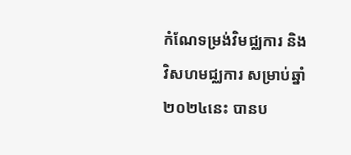កំណែទម្រង់វិមជ្ឈការ និងវិសហមជ្ឈការ សម្រាប់ឆ្នាំ២០២៤នេះ បានប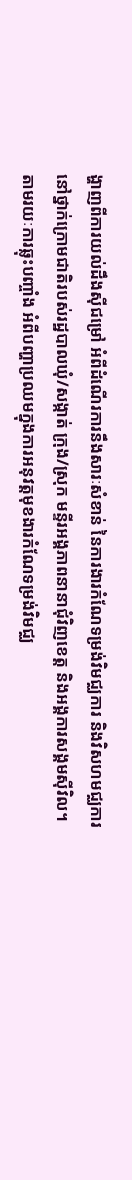ង្ហាញពីការយល់ដឹងស៊ីជម្រៅ អំពីដំណើរការនឹងសារៈសំខាន់ នៃការងារកំណែទម្រង់វិមជ្ឈការ និងវិសហមជ្ឈការ នៅថ្នាក់ក្រោមជាតិរបស់រដ្ឋបាលឃុំ/សង្កាត់ ក្រុង/ស្រុក មន្ទីរអង្គភាពនានាជុំវិញខេត្ត និងអង្គការសង្គមស៊ីវិល។ តាមរយៈការឆ្លុះបញ្ចាំង អំពីបញ្ហាប្រឈមក្នុងការអនុវត្តមុខងារកំណែទម្រង់វិមជ្ឈ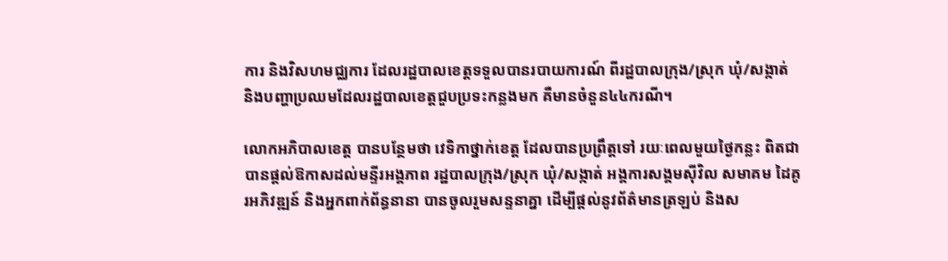ការ និងវិសហមជ្ឈការ ដែលរដ្ឋបាលខេត្តទទួលបានរបាយការណ៍ ពីរដ្ឋបាលក្រុង/ស្រុក ឃុំ/សង្កាត់ និងបញ្ហាប្រឈមដែលរដ្ឋបាលខេត្តជួបប្រទះកន្លងមក គឺមានចំនួន៤៤ករណី។

លោកអភិបាលខេត្ត បានបន្ថែមថា វេទិកាថ្នាក់ខេត្ត ដែលបានប្រព្រឹត្តទៅ រយៈពេលមួយថ្ងៃកន្លះ ពិតជាបានផ្ដល់ឱកាសដល់មន្ទីរអង្គភាព រដ្ឋបាលក្រុង/ស្រុក ឃុំ/សង្កាត់ អង្គការសង្គមស៊ីវិល សមាគម ដៃគូរអភិវឌ្ឍន៍ និងអ្នកពាក់ព័ន្ធនានា បានចូលរួមសន្ទនាគ្នា ដើម្បីផ្ដល់នូវព័ត៌មានត្រឡប់ និងស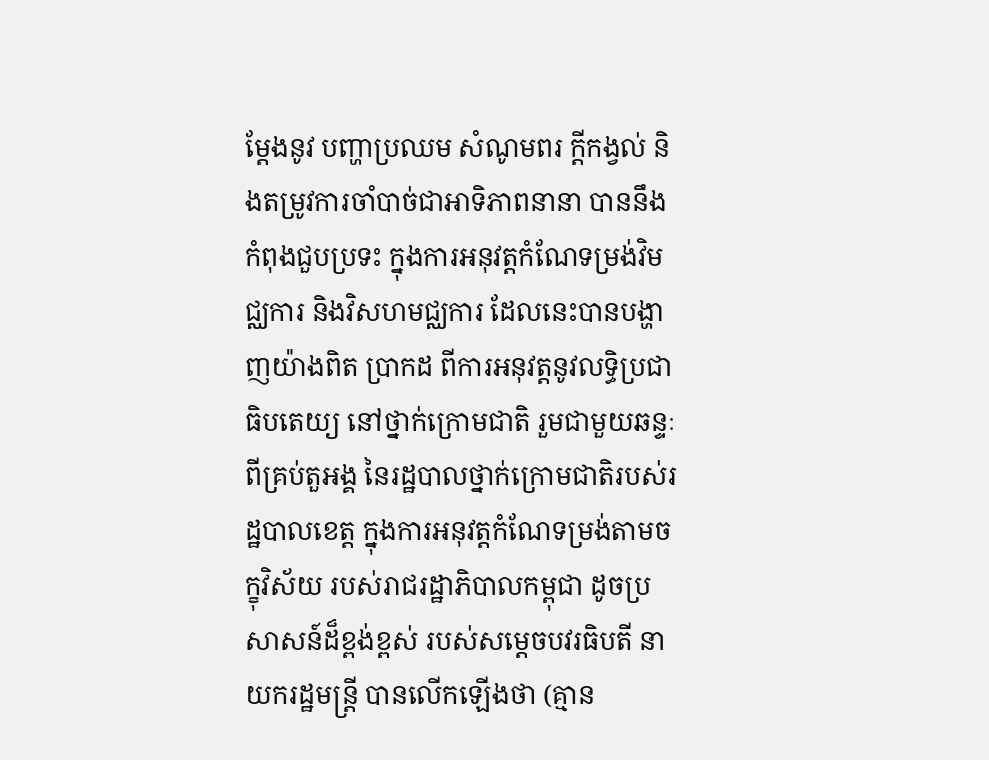ម្ដែងនូវ បញ្ហាប្រឈម សំណូមពរ ក្ដីកង្វល់ និងតម្រូវការចាំបាច់ជាអាទិភាពនានា បាននឹងកំពុងជួបប្រទះ ក្នុងការអនុវត្តកំណែទម្រង់វិមជ្ឈការ និងវិសហមជ្ឈការ ដែលនេះបានបង្ហាញយ៉ាងពិត ប្រាកដ ពីការអនុវត្តនូវលទ្ធិប្រជាធិបតេយ្យ នៅថ្នាក់ក្រោមជាតិ រួមជាមួយឆន្ទៈពីគ្រប់តួអង្គ នៃរដ្ឋបាលថ្នាក់ក្រោមជាតិរបស់រដ្ឋបាលខេត្ត ក្នុងការអនុវត្តកំណែទម្រង់តាមចក្ខុវិស័យ របស់រាជរដ្ឋាភិបាលកម្ពុជា ដូចប្រសាសន៍ដ៏ខ្ពង់ខ្ពស់ របស់សម្តេចបវរធិបតី នាយករដ្ឋមន្រ្តី បានលើកឡើងថា (គ្មាន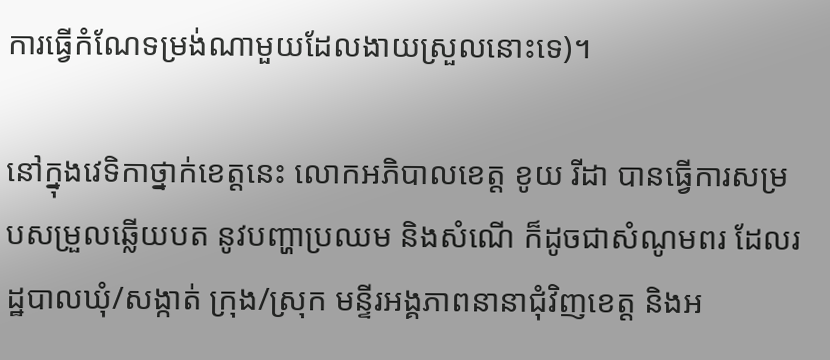ការធ្វើកំណែទម្រង់ណាមួយដែលងាយស្រួលនោះទេ)។

នៅក្នុងវេទិកាថ្នាក់ខេត្តនេះ លោកអភិបាលខេត្ត ខូយ រីដា បានធ្វើការសម្របសម្រួលឆ្លើយបត នូវបញ្ហាប្រឈម និងសំណើ ក៏ដូចជាសំណូមពរ ដែលរដ្ឋបាលឃុំ/សង្កាត់ ក្រុង/ស្រុក មន្ទីរអង្គភាពនានាជុំវិញខេត្ត និងអ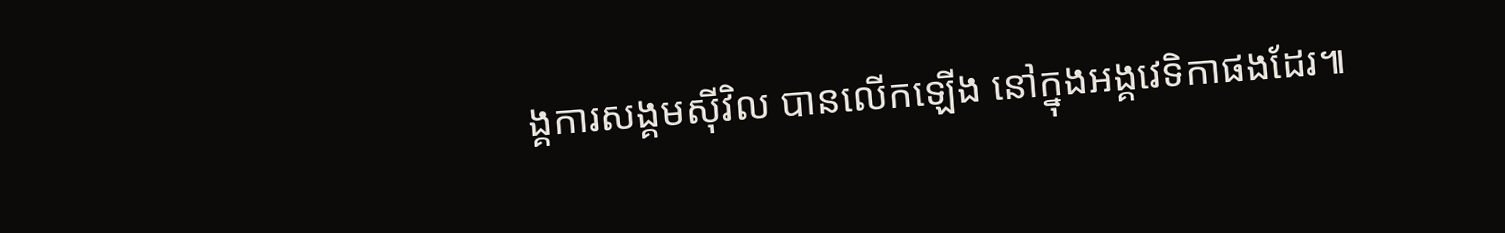ង្គការសង្គមស៊ីវិល បានលើកឡើង នៅក្នុងអង្គវេទិកាផងដែរ៕